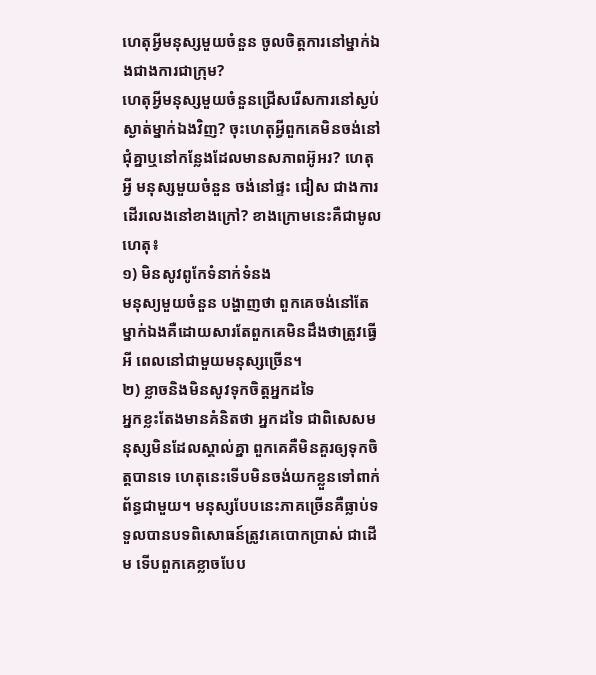ហេតុអ្វីមនុស្សមួយចំនួន ចូលចិត្តការនៅម្នាក់ឯងជាងការជាក្រុម?
ហេតុអ្វីមនុស្សមួយចំនួនជ្រើសរើសការនៅស្ងប់ស្ងាត់ម្នាក់ឯងវិញ? ចុះហេតុអ្វីពួកគេមិនចង់នៅជុំគ្នាឬនៅកន្លែងដែលមានសភាពអ៊ូអរ? ហេតុអ្វី មនុស្សមួយចំនួន ចង់នៅផ្ទះ ជៀស ជាងការដើរលេងនៅខាងក្រៅ? ខាងក្រោមនេះគឺជាមូលហេតុ៖
១) មិនសូវពូកែទំនាក់ទំនង
មនុស្យមួយចំនួន បង្ហាញថា ពួកគេចង់នៅតែម្នាក់ឯងគឺដោយសារតែពួកគេមិនដឹងថាត្រូវធ្វើអី ពេលនៅជាមួយមនុស្សច្រើន។
២) ខ្លាចនិងមិនសូវទុកចិត្តអ្នកដទៃ
អ្នកខ្លះតែងមានគំនិតថា អ្នកដទៃ ជាពិសេសមនុស្សមិនដែលស្គាល់គ្នា ពួកគេគឺមិនគួរឲ្យទុកចិត្តបានទេ ហេតុនេះទើបមិនចង់យកខ្លួនទៅពាក់ព័ន្ធជាមួយ។ មនុស្សបែបនេះភាគច្រើនគឺធ្លាប់ទទួលបានបទពិសោធន៍ត្រូវគេបោកប្រាស់ ជាដើម ទើបពួកគេខ្លាចបែប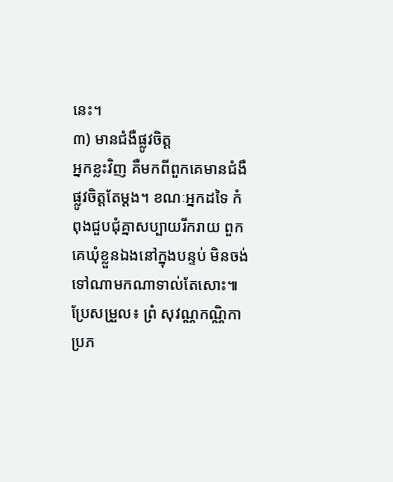នេះ។
៣) មានជំងឺផ្លូវចិត្ត
អ្នកខ្លះវិញ គឺមកពីពួកគេមានជំងឺផ្លូវចិត្តតែម្ដង។ ខណៈអ្នកដទៃ កំពុងជួបជុំគ្នាសប្បាយរីករាយ ពួកគេឃុំខ្លួនឯងនៅក្នុងបន្ទប់ មិនចង់ទៅណាមកណាទាល់តែសោះ៕
ប្រែសម្រួល៖ ព្រំ សុវណ្ណកណ្ណិកា
ប្រភ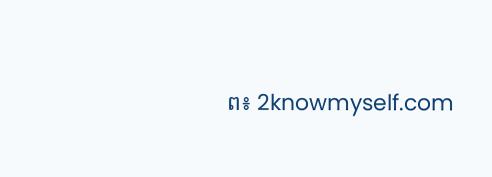ព៖ 2knowmyself.com